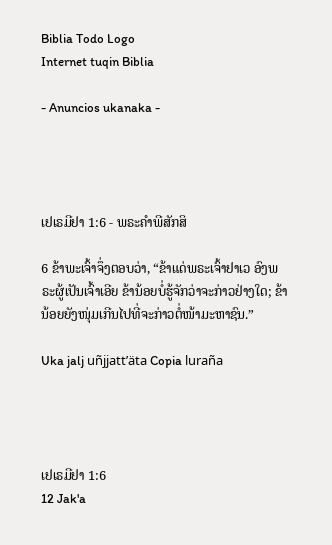Biblia Todo Logo
Internet tuqin Biblia

- Anuncios ukanaka -




ເຢເຣມີຢາ 1:6 - ພຣະຄຳພີສັກສິ

6 ຂ້າພະເຈົ້າຈຶ່ງຕອບວ່າ, “ຂ້າແດ່ພຣະເຈົ້າຢາເວ ອົງພຣະຜູ້ເປັນເຈົ້າເອີຍ ຂ້ານ້ອຍບໍ່ຮູ້ຈັກວ່າຈະກ່າວຢ່າງໃດ; ຂ້ານ້ອຍຍັງໜຸ່ມເກີນໄປທີ່ຈະກ່າວຕໍ່ໜ້າມະຫາຊົນ.”

Uka jalj uñjjattʼäta Copia luraña




ເຢເຣມີຢາ 1:6
12 Jak'a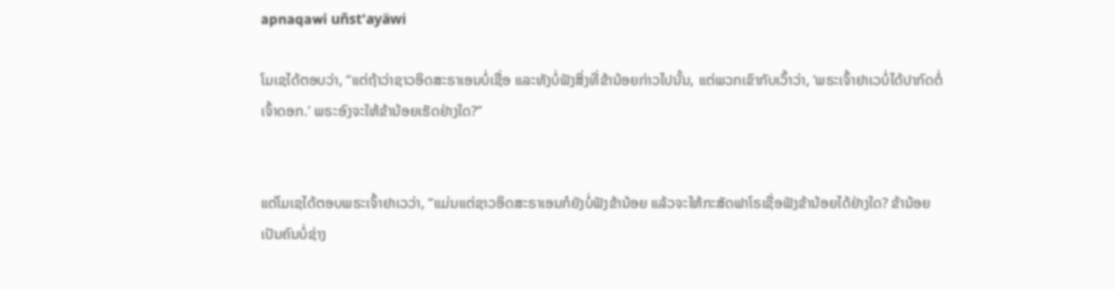apnaqawi uñst'ayäwi

ໂມເຊໄດ້ຕອບວ່າ, “ແຕ່ຖ້າວ່າຊາວອິດສະຣາເອນບໍ່ເຊື່ອ ແລະທັງບໍ່ຟັງສິ່ງທີ່ຂ້ານ້ອຍກ່າວໄປນັ້ນ, ແຕ່ພວກເຂົາກັບເວົ້າວ່າ, ‘ພຣະເຈົ້າຢາເວບໍ່ໄດ້ປາກົດຕໍ່ເຈົ້າດອກ.’ ພຣະອົງຈະໃຫ້ຂ້ານ້ອຍເຮັດຢ່າງໃດ?”


ແຕ່ໂມເຊໄດ້ຕອບພຣະເຈົ້າຢາເວວ່າ, “ແມ່ນແຕ່ຊາວອິດສະຣາເອນກໍຍັງບໍ່ຟັງຂ້ານ້ອຍ ແລ້ວຈະໃຫ້ກະສັດຟາໂຣເຊື່ອຟັງຂ້ານ້ອຍໄດ້ຢ່າງໃດ? ຂ້ານ້ອຍເປັນຄົນບໍ່ຊ່າງ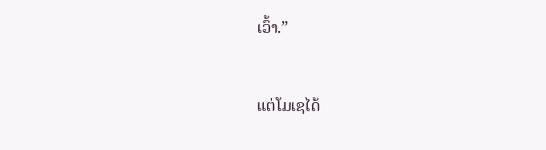ເວົ້າ.”


ແຕ່ໂມເຊໄດ້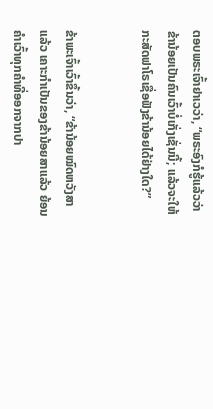ຕອບພຣະເຈົ້າຢາເວວ່າ, “ພຣະອົງກໍຮູ້ແລ້ວວ່າ ຂ້ານ້ອຍເປັນຄົນເວົ້າບໍ່ເກັ່ງເຊັ່ນນີ້; ແລ້ວຈະໃຫ້ກະສັດຟາໂຣເຊື່ອຟັງຂ້ານ້ອຍໄດ້ຢ່າງໃດ?”


ຂ້າພະເຈົ້າເວົ້າຂຶ້ນວ່າ, “ຂ້ານ້ອຍໝົດຫວັງສາແລ້ວ ເຄາະກຳເປັນຂອງຂ້ານ້ອຍສາແລ້ວ ຍ້ອນຄຳເວົ້າທຸກຄຳທີ່ອອກຈາກປາ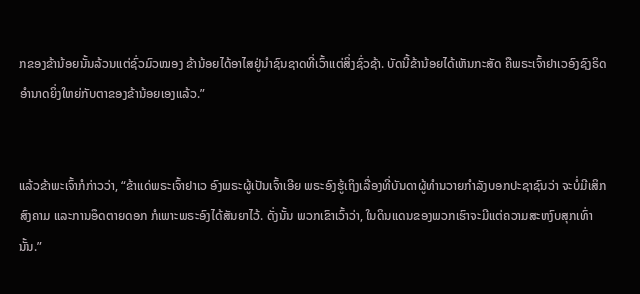ກຂອງຂ້ານ້ອຍນັ້ນລ້ວນແຕ່ຊົ່ວມົວໝອງ ຂ້ານ້ອຍໄດ້ອາໄສຢູ່ນຳຊົນຊາດທີ່ເວົ້າແຕ່ສິ່ງຊົ່ວຊ້າ. ບັດນີ້ຂ້ານ້ອຍໄດ້ເຫັນກະສັດ ຄືພຣະເຈົ້າຢາເວອົງຊົງຣິດອຳນາດຍິ່ງໃຫຍ່ກັບຕາຂອງຂ້ານ້ອຍເອງແລ້ວ.”


ແລ້ວຂ້າພະເຈົ້າກໍກ່າວວ່າ, “ຂ້າແດ່ພຣະເຈົ້າຢາເວ ອົງພຣະຜູ້ເປັນເຈົ້າເອີຍ ພຣະອົງຮູ້ເຖິງເລື່ອງທີ່ບັນດາຜູ້ທຳນວາຍກຳລັງບອກປະຊາຊົນວ່າ ຈະບໍ່ມີເສິກສົງຄາມ ແລະການອຶດຕາຍດອກ ກໍເພາະພຣະອົງໄດ້ສັນຍາໄວ້. ດັ່ງນັ້ນ ພວກເຂົາເວົ້າວ່າ, ໃນດິນແດນຂອງພວກເຮົາຈະມີແຕ່ຄວາມສະຫງົບສຸກເທົ່ານັ້ນ.”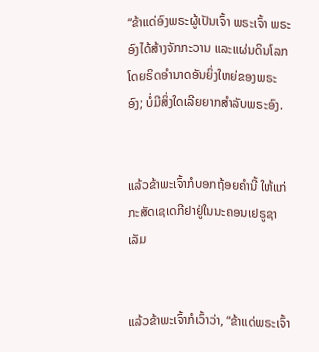“ຂ້າແດ່ອົງພຣະຜູ້ເປັນເຈົ້າ ພຣະເຈົ້າ ພຣະອົງໄດ້ສ້າງຈັກກະວານ ແລະແຜ່ນດິນໂລກ ໂດຍຣິດອຳນາດອັນຍິ່ງໃຫຍ່ຂອງພຣະອົງ; ບໍ່ມີສິ່ງໃດເລີຍຍາກສຳລັບພຣະອົງ.


ແລ້ວຂ້າພະເຈົ້າກໍບອກຖ້ອຍຄຳນີ້ ໃຫ້ແກ່ກະສັດເຊເດກີຢາຢູ່ໃນນະຄອນເຢຣູຊາເລັມ


ແລ້ວຂ້າພະເຈົ້າກໍເວົ້າວ່າ, “ຂ້າແດ່ພຣະເຈົ້າ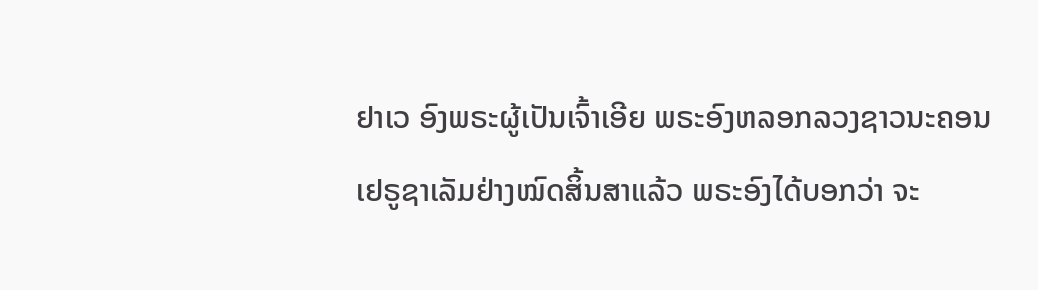ຢາເວ ອົງພຣະຜູ້ເປັນເຈົ້າເອີຍ ພຣະອົງຫລອກລວງຊາວນະຄອນເຢຣູຊາເລັມຢ່າງໝົດສິ້ນສາແລ້ວ ພຣະອົງໄດ້ບອກວ່າ ຈະ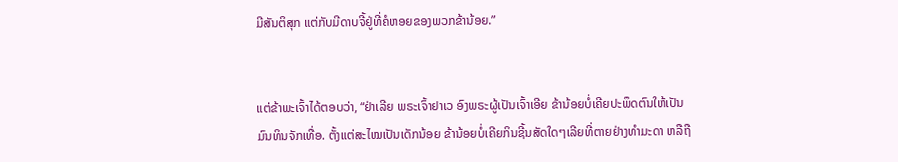ມີສັນຕິສຸກ ແຕ່ກັບມີດາບຈີ້ຢູ່ທີ່ຄໍຫອຍຂອງພວກຂ້ານ້ອຍ.”


ແຕ່ຂ້າພະເຈົ້າໄດ້ຕອບວ່າ, “ຢ່າເລີຍ ພຣະເຈົ້າຢາເວ ອົງພຣະຜູ້ເປັນເຈົ້າເອີຍ ຂ້ານ້ອຍບໍ່ເຄີຍປະພຶດຕົນໃຫ້ເປັນມົນທິນຈັກເທື່ອ. ຕັ້ງແຕ່ສະໄໝເປັນເດັກນ້ອຍ ຂ້ານ້ອຍບໍ່ເຄີຍກິນຊີ້ນສັດໃດໆເລີຍທີ່ຕາຍຢ່າງທຳມະດາ ຫລືຖື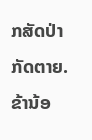ກສັດປ່າກັດຕາຍ. ຂ້ານ້ອ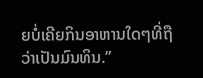ຍບໍ່ເຄີຍກິນອາຫານໃດໆທີ່ຖືວ່າເປັນມົນທິນ.”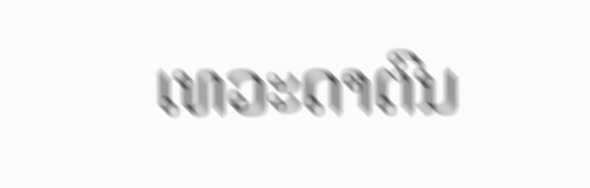ເທວະດາຕົນ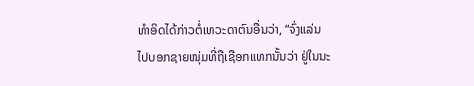ທຳອິດໄດ້ກ່າວຕໍ່ເທວະດາຕົນອື່ນວ່າ, “ຈົ່ງແລ່ນໄປບອກຊາຍໜຸ່ມທີ່ຖືເຊືອກແທກນັ້ນວ່າ ຢູ່ໃນນະ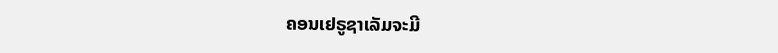ຄອນເຢຣູຊາເລັມຈະມີ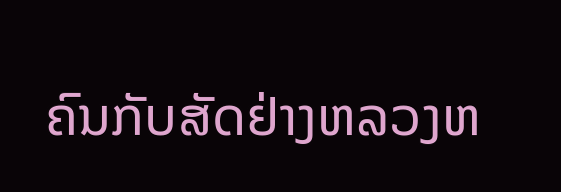ຄົນກັບສັດຢ່າງຫລວງຫ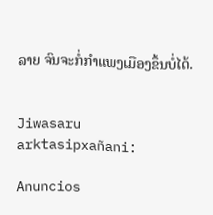ລາຍ ຈົນຈະກໍ່ກຳແພງເມືອງຂຶ້ນບໍ່ໄດ້.


Jiwasaru arktasipxañani:

Anuncios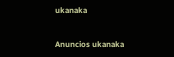ukanaka


Anuncios ukanaka